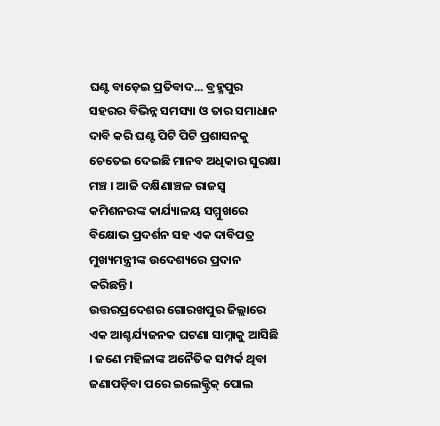ଘଣ୍ଟ ବାଡ଼େଇ ପ୍ରତିବାଦ... ବ୍ରହ୍ମପୁର ସହରର ବିଭିନ୍ନ ସମସ୍ୟା ଓ ତାର ସମାଧାନ ଦାବି କରି ଘଣ୍ଟ ପିଟି ପିଟି ପ୍ରଶାସନକୁ ଚେତେଇ ଦେଇଛି ମାନବ ଅଧିକାର ସୁରକ୍ଷା ମଞ୍ଚ । ଆଜି ଦକ୍ଷିଣାଞ୍ଚଳ ରାଜସ୍ୱ କମିଶନରଙ୍କ କାର୍ଯ୍ୟାଳୟ ସମ୍ମୁଖରେ ବିକ୍ଷୋଭ ପ୍ରଦର୍ଶନ ସହ ଏକ ଦାବିପତ୍ର ମୁଖ୍ୟମନ୍ତ୍ରୀଙ୍କ ଉଦେଶ୍ୟରେ ପ୍ରଦାନ କରିଛନ୍ତି।
ଉତ୍ତରପ୍ରଦେଶର ଗୋରଖପୁର ଜିଲ୍ଲାରେ ଏକ ଆଶ୍ଚର୍ଯ୍ୟଜନକ ଘଟଣା ସାମ୍ନାକୁ ଆସିଛି । ଜଣେ ମହିଳାଙ୍କ ଅନୈତିକ ସମ୍ପର୍କ ଥିବା ଜଣାପଡ଼ିବା ପରେ ଇଲେକ୍ଟ୍ରିକ୍ ପୋଲ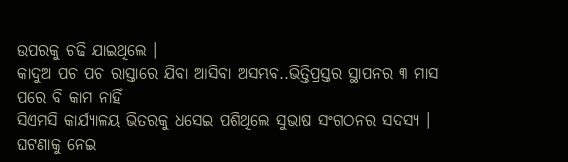ଉପରକୁ ଚଢି ଯାଇଥିଲେ ।
କାଦୁଅ ପଚ ପଚ ରାସ୍ତାରେ ଯିବା ଆସିବା ଅସମ୍ଭବ..ଭିତ୍ତିପ୍ରସ୍ତର ସ୍ଥାପନର ୩ ମାସ ପରେ ବି କାମ ନାହିଁ
ସିଏମସି କାର୍ଯ୍ୟାଳୟ ଭିତରକୁ ଧସେଇ ପଶିଥିଲେ ସୁଭାଷ ସଂଗଠନର ସଦସ୍ୟ । ଘଟଣାକୁ ନେଇ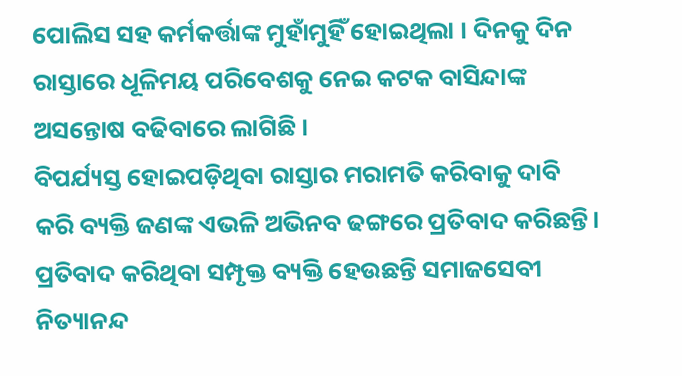ପୋଲିସ ସହ କର୍ମକର୍ତ୍ତାଙ୍କ ମୁହାଁମୁହିଁ ହୋଇଥିଲା । ଦିନକୁ ଦିନ ରାସ୍ତାରେ ଧୂଳିମୟ ପରିବେଶକୁ ନେଇ କଟକ ବାସିନ୍ଦାଙ୍କ ଅସନ୍ତୋଷ ବଢିବାରେ ଲାଗିଛି ।
ବିପର୍ଯ୍ୟସ୍ତ ହୋଇପଡ଼ିଥିବା ରାସ୍ତାର ମରାମତି କରିବାକୁ ଦାବି କରି ବ୍ୟକ୍ତି ଜଣଙ୍କ ଏଭଳି ଅଭିନବ ଢଙ୍ଗରେ ପ୍ରତିବାଦ କରିଛନ୍ତି। ପ୍ରତିବାଦ କରିଥିବା ସମ୍ପୃକ୍ତ ବ୍ୟକ୍ତି ହେଉଛନ୍ତି ସମାଜସେବୀ ନିତ୍ୟାନନ୍ଦ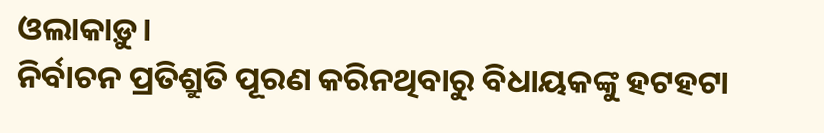ଓଲାକାଡ଼ୁ।
ନିର୍ବାଚନ ପ୍ରତିଶ୍ରୁତି ପୂରଣ କରିନଥିବାରୁ ବିଧାୟକଙ୍କୁ ହଟହଟା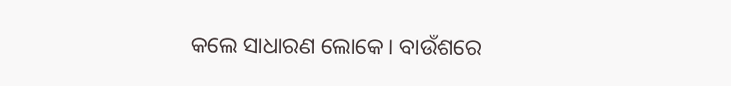କଲେ ସାଧାରଣ ଲୋକେ। ବାଉଁଶରେ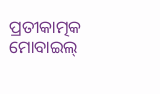ପ୍ରତୀକାତ୍ମକ ମୋବାଇଲ୍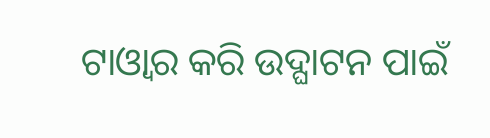ଟାଓ୍ୱାର କରି ଉଦ୍ଘାଟନ ପାଇଁ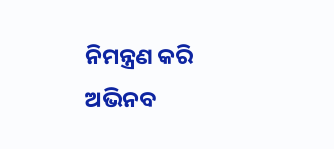ନିମନ୍ତ୍ରଣ କରି ଅଭିନବ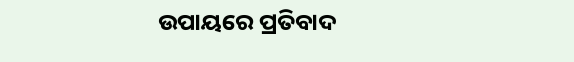ଉପାୟରେ ପ୍ରତିବାଦ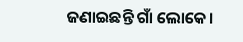ଜଣାଇଛନ୍ତି ଗାଁ ଲୋକେ।